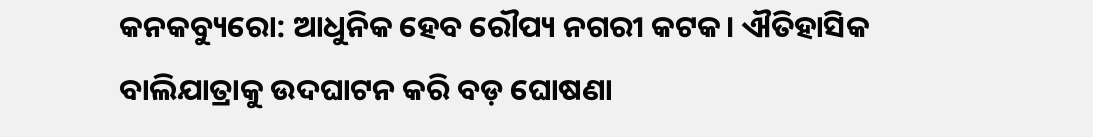କନକବ୍ୟୁରୋ: ଆଧୁନିକ ହେବ ରୌପ୍ୟ ନଗରୀ କଟକ। ଐତିହାସିକ ବାଲିଯାତ୍ରାକୁ ଉଦଘାଟନ କରି ବଡ଼ ଘୋଷଣା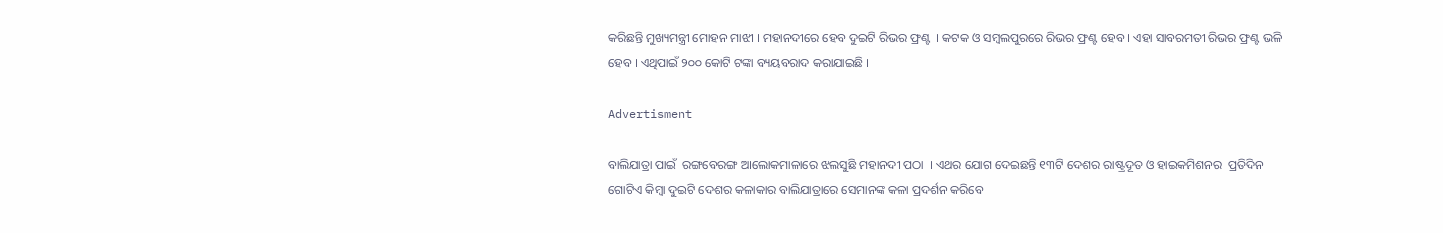କରିଛନ୍ତି ମୁଖ୍ୟମନ୍ତ୍ରୀ ମୋହନ ମାଝୀ । ମହାନଦୀରେ ହେବ ଦୁଇଟି ରିଭର ଫ୍ରଣ୍ଟ  । କଟକ ଓ ସମ୍ବଲପୁରରେ ରିଭର ଫ୍ରଣ୍ଟ ହେବ । ଏହା ସାବରମତୀ ରିଭର ଫ୍ରଣ୍ଟ ଭଳି ହେବ । ଏଥିପାଇଁ ୨୦୦ କୋଟି ଟଙ୍କା ବ୍ୟୟବରାଦ କରାଯାଇଛି ।

Advertisment

ବାଲିଯାତ୍ରା ପାଇଁ  ରଙ୍ଗବେରଙ୍ଗ ଆଲୋକମାଳାରେ ଝଲସୁଛି ମହାନଦୀ ପଠା  । ଏଥର ଯୋଗ ଦେଇଛନ୍ତି ୧୩ଟି ଦେଶର ରାଷ୍ଟ୍ରଦୂତ ଓ ହାଇକମିଶନର  ପ୍ରତିଦିନ ଗୋଟିଏ କିମ୍ବା ଦୁଇଟି ଦେଶର କଳାକାର ବାଲିଯାତ୍ରାରେ ସେମାନଙ୍କ କଳା ପ୍ରଦର୍ଶନ କରିବେ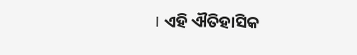। ଏହି ଐତିହାସିକ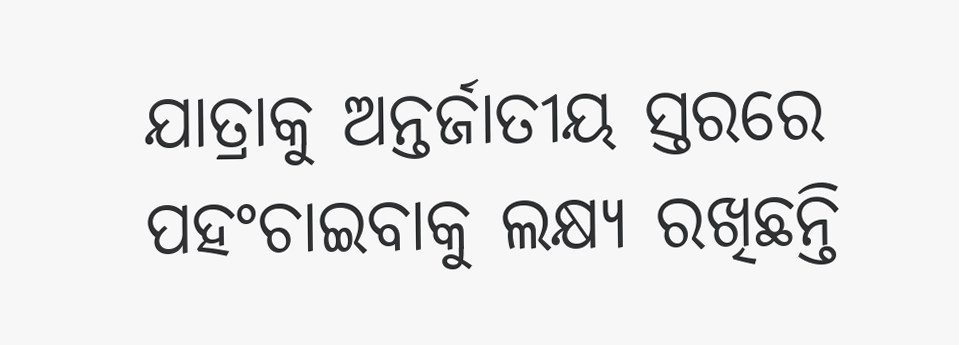ଯାତ୍ରାକୁ ଅନ୍ତର୍ଜାତୀୟ ସ୍ତରରେ ପହଂଚାଇବାକୁ ଲକ୍ଷ୍ୟ ରଖିଛନ୍ତି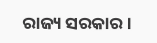ରାଜ୍ୟ ସରକାର ।